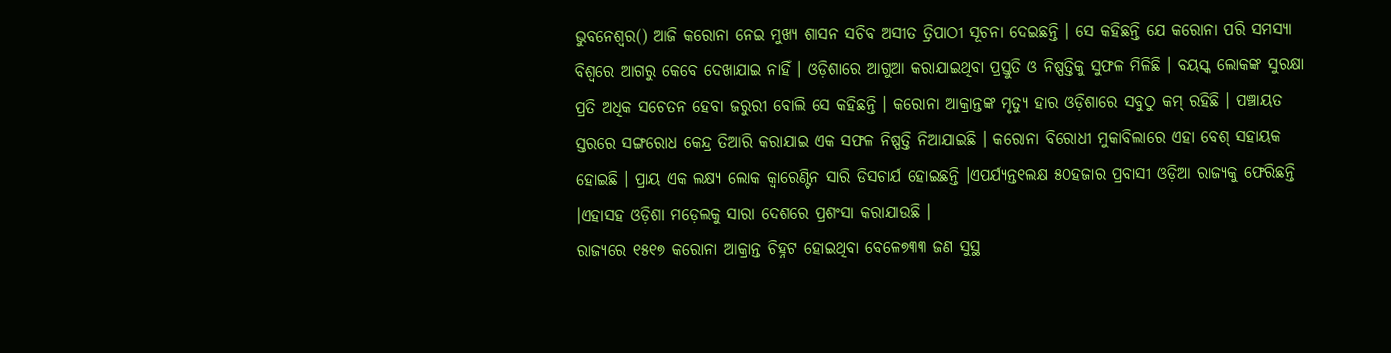ଭୁବନେଶ୍ୱର() ଆଜି କରୋନା ନେଇ ମୁଖ୍ୟ ଶାସନ ସଚିବ ଅସୀତ ତ୍ରିପାଠୀ ସୂଚନା ଦେଇଛନ୍ତି । ସେ କହିଛନ୍ତି ଯେ କରୋନା ପରି ସମସ୍ୟା ବିଶ୍ୱରେ ଆଗରୁ କେବେ ଦେଖାଯାଇ ନାହିଁ । ଓଡ଼ିଶାରେ ଆଗୁଆ କରାଯାଇଥିବା ପ୍ରସ୍ତୁତି ଓ ନିଷ୍ପତ୍ତିକୁ ସୁଫଳ ମିଳିଛି । ବୟସ୍କ ଲୋକଙ୍କ ସୁରକ୍ଷା ପ୍ରତି ଅଧିକ ସଚେତନ ହେବା ଜରୁରୀ ବୋଲି ସେ କହିଛନ୍ତି । କରୋନା ଆକ୍ରାନ୍ତଙ୍କ ମୃତ୍ୟୁ ହାର ଓଡ଼ିଶାରେ ସବୁଠୁ କମ୍ ରହିଛି । ପଞ୍ଚାୟତ ସ୍ତରରେ ସଙ୍ଗରୋଧ କେନ୍ଦ୍ର ତିଆରି କରାଯାଇ ଏକ ସଫଳ ନିଷ୍ପତ୍ତି ନିଆଯାଇଛି । କରୋନା ବିରୋଧୀ ମୁକାବିଲାରେ ଏହା ବେଶ୍ ସହାୟକ ହୋଇଛି । ପ୍ରାୟ ଏକ ଲକ୍ଷ୍ୟ ଲୋକ କ୍ୱାରେଣ୍ଟିନ ସାରି ଡିସଚାର୍ଯ ହୋଇଛନ୍ତି ।ଏପର୍ଯ୍ୟନ୍ତ୧ଲକ୍ଷ ୫୦ହଜାର ପ୍ରବାସୀ ଓଡ଼ିଆ ରାଜ୍ୟକୁ ଫେରିଛନ୍ତି ।ଏହାସହ ଓଡ଼ିଶା ମଡ଼େଲକୁ ସାରା ଦେଶରେ ପ୍ରଶଂସା କରାଯାଉଛି ।
ରାଜ୍ୟରେ ୧୫୧୭ କରୋନା ଆକ୍ରାନ୍ତ ଚିହ୍ନଟ ହୋଇଥିବା ବେଳେ୭୩୩ ଜଣ ସୁସ୍ଥ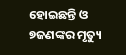ହୋଇଛନ୍ତି ଓ ୭ଜଣଙ୍କର ମୃତ୍ୟୁ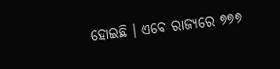ହୋଇଛି । ଏବେ ରାଜ୍ୟରେ ୭୭୭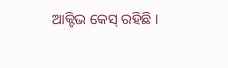ଆକ୍ଟିଭ କେସ୍ ରହିଛି ।